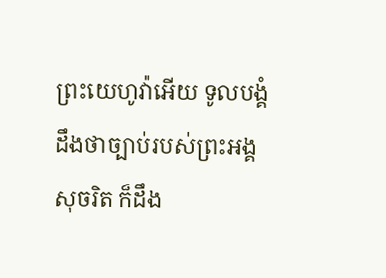ព្រះយេហូវ៉ាអើយ ទូលបង្គំដឹងថាច្បាប់របស់ព្រះអង្គសុចរិត ក៏ដឹង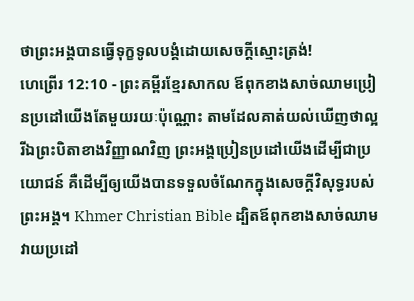ថាព្រះអង្គបានធ្វើទុក្ខទូលបង្គំដោយសេចក្ដីស្មោះត្រង់!
ហេព្រើរ 12:10 - ព្រះគម្ពីរខ្មែរសាកល ឪពុកខាងសាច់ឈាមប្រៀនប្រដៅយើងតែមួយរយៈប៉ុណ្ណោះ តាមដែលគាត់យល់ឃើញថាល្អ រីឯព្រះបិតាខាងវិញ្ញាណវិញ ព្រះអង្គប្រៀនប្រដៅយើងដើម្បីជាប្រយោជន៍ គឺដើម្បីឲ្យយើងបានទទួលចំណែកក្នុងសេចក្ដីវិសុទ្ធរបស់ព្រះអង្គ។ Khmer Christian Bible ដ្បិតឪពុកខាងសាច់ឈាមវាយប្រដៅ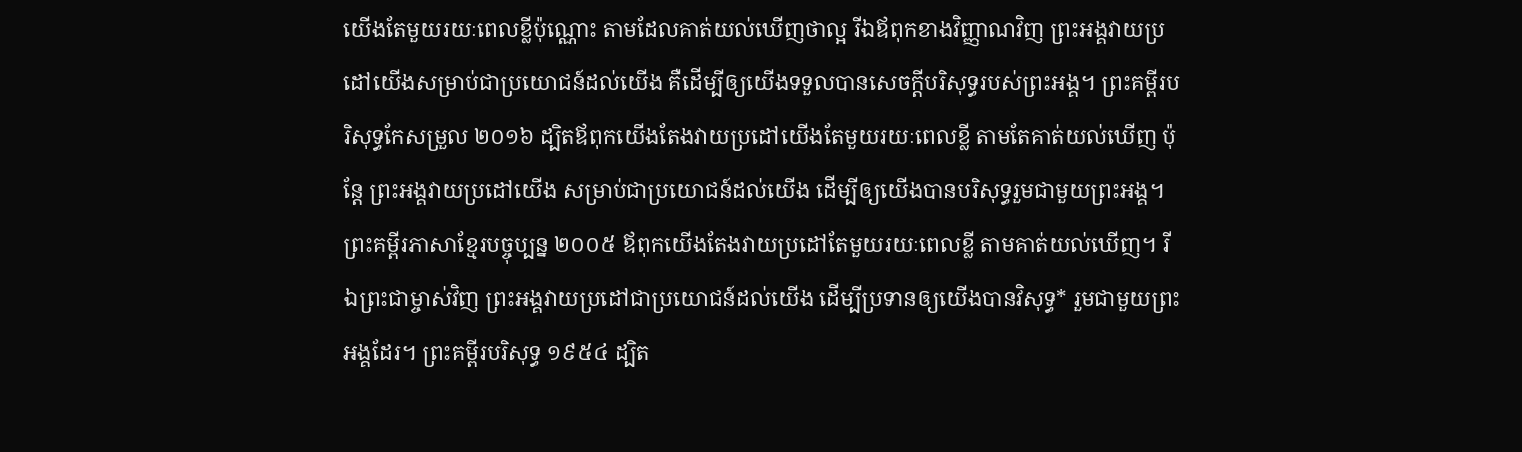យើងតែមួយរយៈពេលខ្លីប៉ុណ្ណោះ តាមដែលគាត់យល់ឃើញថាល្អ រីឯឪពុកខាងវិញ្ញាណវិញ ព្រះអង្គវាយប្រដៅយើងសម្រាប់ជាប្រយោជន៍ដល់យើង គឺដើម្បីឲ្យយើងទទួលបានសេចក្ដីបរិសុទ្ធរបស់ព្រះអង្គ។ ព្រះគម្ពីរបរិសុទ្ធកែសម្រួល ២០១៦ ដ្បិតឪពុកយើងតែងវាយប្រដៅយើងតែមួយរយៈពេលខ្លី តាមតែគាត់យល់ឃើញ ប៉ុន្តែ ព្រះអង្គវាយប្រដៅយើង សម្រាប់ជាប្រយោជន៍ដល់យើង ដើម្បីឲ្យយើងបានបរិសុទ្ធរួមជាមួយព្រះអង្គ។ ព្រះគម្ពីរភាសាខ្មែរបច្ចុប្បន្ន ២០០៥ ឪពុកយើងតែងវាយប្រដៅតែមួយរយៈពេលខ្លី តាមគាត់យល់ឃើញ។ រីឯព្រះជាម្ចាស់វិញ ព្រះអង្គវាយប្រដៅជាប្រយោជន៍ដល់យើង ដើម្បីប្រទានឲ្យយើងបានវិសុទ្ធ* រួមជាមួយព្រះអង្គដែរ។ ព្រះគម្ពីរបរិសុទ្ធ ១៩៥៤ ដ្បិត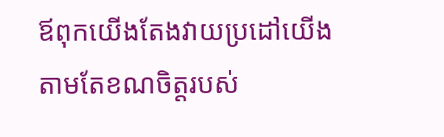ឪពុកយើងតែងវាយប្រដៅយើង តាមតែខណចិត្តរបស់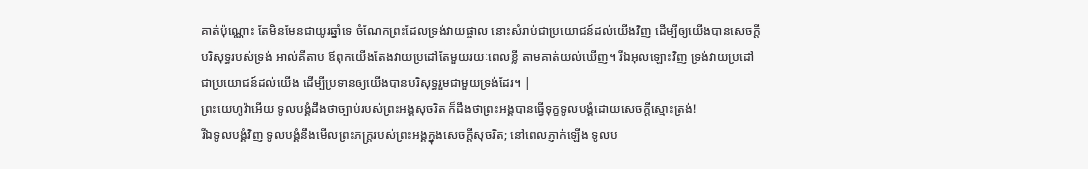គាត់ប៉ុណ្ណោះ តែមិនមែនជាយូរឆ្នាំទេ ចំណែកព្រះដែលទ្រង់វាយផ្ចាល នោះសំរាប់ជាប្រយោជន៍ដល់យើងវិញ ដើម្បីឲ្យយើងបានសេចក្ដីបរិសុទ្ធរបស់ទ្រង់ អាល់គីតាប ឪពុកយើងតែងវាយប្រដៅតែមួយរយៈពេលខ្លី តាមគាត់យល់ឃើញ។ រីឯអុលឡោះវិញ ទ្រង់វាយប្រដៅជាប្រយោជន៍ដល់យើង ដើម្បីប្រទានឲ្យយើងបានបរិសុទ្ធរួមជាមួយទ្រង់ដែរ។ |
ព្រះយេហូវ៉ាអើយ ទូលបង្គំដឹងថាច្បាប់របស់ព្រះអង្គសុចរិត ក៏ដឹងថាព្រះអង្គបានធ្វើទុក្ខទូលបង្គំដោយសេចក្ដីស្មោះត្រង់!
រីឯទូលបង្គំវិញ ទូលបង្គំនឹងមើលព្រះភក្ត្ររបស់ព្រះអង្គក្នុងសេចក្ដីសុចរិត; នៅពេលភ្ញាក់ឡើង ទូលប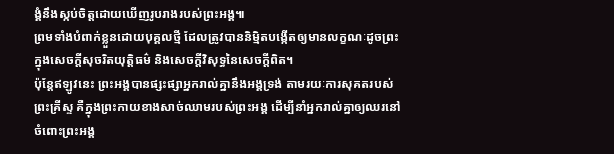ង្គំនឹងស្កប់ចិត្តដោយឃើញរូបរាងរបស់ព្រះអង្គ៕
ព្រមទាំងបំពាក់ខ្លួនដោយបុគ្គលថ្មី ដែលត្រូវបាននិម្មិតបង្កើតឲ្យមានលក្ខណៈដូចព្រះ ក្នុងសេចក្ដីសុចរិតយុត្តិធម៌ និងសេចក្ដីវិសុទ្ធនៃសេចក្ដីពិត។
ប៉ុន្តែឥឡូវនេះ ព្រះអង្គបានផ្សះផ្សាអ្នករាល់គ្នានឹងអង្គទ្រង់ តាមរយៈការសុគតរបស់ព្រះគ្រីស្ទ គឺក្នុងព្រះកាយខាងសាច់ឈាមរបស់ព្រះអង្គ ដើម្បីនាំអ្នករាល់គ្នាឲ្យឈរនៅចំពោះព្រះអង្គ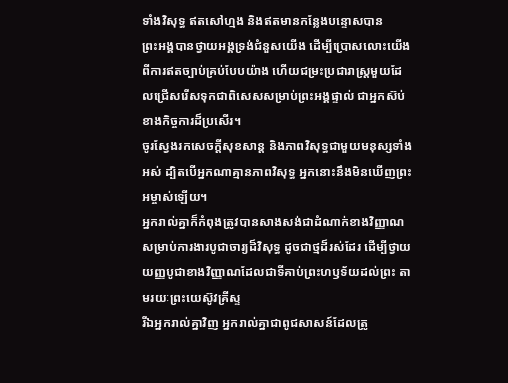ទាំងវិសុទ្ធ ឥតសៅហ្មង និងឥតមានកន្លែងបន្ទោសបាន
ព្រះអង្គបានថ្វាយអង្គទ្រង់ជំនួសយើង ដើម្បីប្រោសលោះយើងពីការឥតច្បាប់គ្រប់បែបយ៉ាង ហើយជម្រះប្រជារាស្ត្រមួយដែលជ្រើសរើសទុកជាពិសេសសម្រាប់ព្រះអង្គផ្ទាល់ ជាអ្នកស៊ប់ខាងកិច្ចការដ៏ប្រសើរ។
ចូរស្វែងរកសេចក្ដីសុខសាន្ត និងភាពវិសុទ្ធជាមួយមនុស្សទាំងអស់ ដ្បិតបើអ្នកណាគ្មានភាពវិសុទ្ធ អ្នកនោះនឹងមិនឃើញព្រះអម្ចាស់ឡើយ។
អ្នករាល់គ្នាក៏កំពុងត្រូវបានសាងសង់ជាដំណាក់ខាងវិញ្ញាណសម្រាប់ការងារបូជាចារ្យដ៏វិសុទ្ធ ដូចជាថ្មដ៏រស់ដែរ ដើម្បីថ្វាយយញ្ញបូជាខាងវិញ្ញាណដែលជាទីគាប់ព្រះហឫទ័យដល់ព្រះ តាមរយៈព្រះយេស៊ូវគ្រីស្ទ
រីឯអ្នករាល់គ្នាវិញ អ្នករាល់គ្នាជាពូជសាសន៍ដែលត្រូ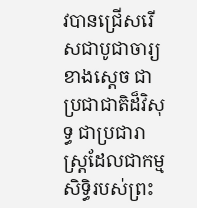វបានជ្រើសរើសជាបូជាចារ្យខាងស្ដេច ជាប្រជាជាតិដ៏វិសុទ្ធ ជាប្រជារាស្ត្រដែលជាកម្មសិទ្ធិរបស់ព្រះ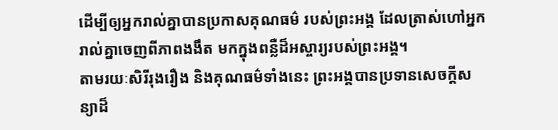ដើម្បីឲ្យអ្នករាល់គ្នាបានប្រកាសគុណធម៌ របស់ព្រះអង្គ ដែលត្រាស់ហៅអ្នករាល់គ្នាចេញពីភាពងងឹត មកក្នុងពន្លឺដ៏អស្ចារ្យរបស់ព្រះអង្គ។
តាមរយៈសិរីរុងរឿង និងគុណធម៌ទាំងនេះ ព្រះអង្គបានប្រទានសេចក្ដីសន្យាដ៏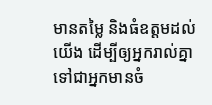មានតម្លៃ និងធំឧត្ដមដល់យើង ដើម្បីឲ្យអ្នករាល់គ្នាទៅជាអ្នកមានចំ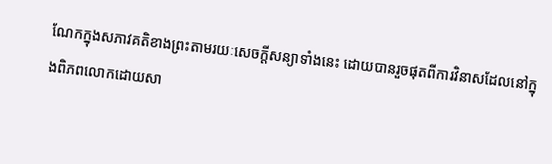ណែកក្នុងសភាវគតិខាងព្រះតាមរយៈសេចក្ដីសន្យាទាំងនេះ ដោយបានរួចផុតពីការវិនាសដែលនៅក្នុងពិភពលោកដោយសា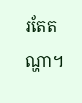រតែតណ្ហា។